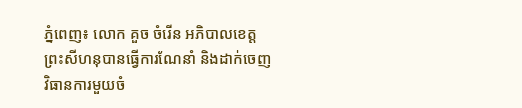ភ្នំពេញ៖ លោក គួច ចំរើន អភិបាលខេត្តព្រះសីហនុបានធ្វើការណែនាំ និងដាក់ចេញវិធានការមួយចំ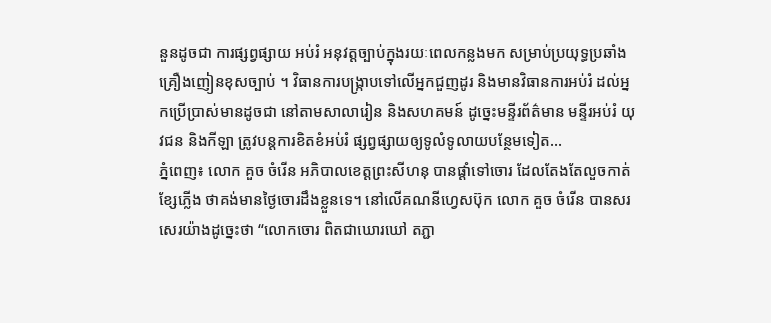នួនដូចជា ការផ្សព្វផ្សាយ អប់រំ អនុវត្តច្បាប់ក្នុងរយៈពេលកន្លងមក សម្រាប់ប្រយុទ្ធប្រឆាំងគ្រឿងញៀនខុសច្បាប់ ។ វិធានការបង្ក្រាបទៅលើអ្នកជួញដូរ និងមានវិធានការអប់រំ ដល់អ្នកប្រើប្រាស់មានដូចជា នៅតាមសាលារៀន និងសហគមន៍ ដូច្នេះមន្ទីរព័ត៌មាន មន្ទីរអប់រំ យុវជន និងកីឡា ត្រូវបន្តការខិតខំអប់រំ ផ្សព្វផ្សាយឲ្យទូលំទូលាយបន្ថែមទៀត...
ភ្នំពេញ៖ លោក គួច ចំរើន អភិបាលខេត្តព្រះសីហនុ បានផ្ដាំទៅចោរ ដែលតែងតែលួចកាត់ខ្សែភ្លើង ថាគង់មានថ្ងៃចោរដឹងខ្លួនទេ។ នៅលើគណនីហ្វេសប៊ុក លោក គួច ចំរើន បានសរសេរយ៉ាងដូច្នេះថា “លោកចោរ ពិតជាឃោរឃៅ តភ្ជា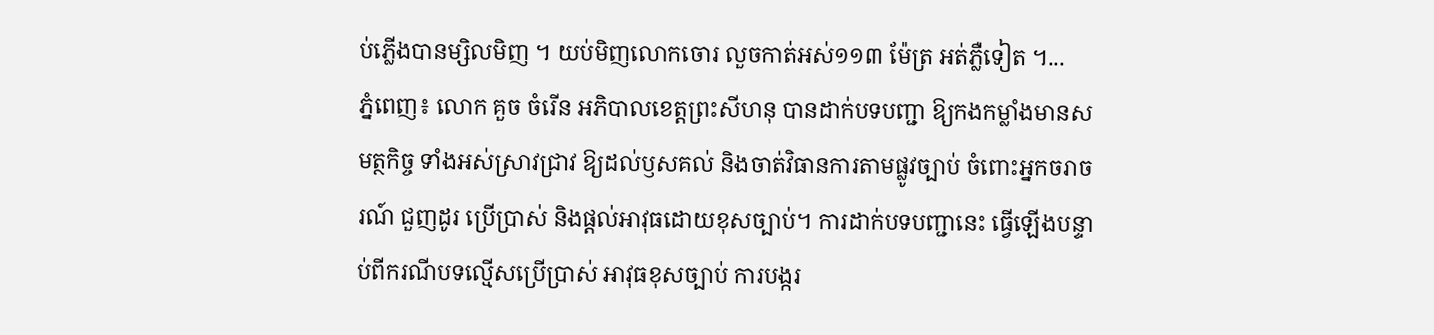ប់ភ្លើងបានម្សិលមិញ ។ យប់មិញលោកចោរ លួចកាត់អស់១១៣ ម៉ែត្រ អត់ភ្លឺទៀត ។...
ភ្នំពេញ៖ លោក គួច ចំរើន អភិបាលខេត្តព្រះសីហនុ បានដាក់បទបញ្ជា ឱ្យកងកម្លាំងមានសមត្ថកិច្ច ទាំងអស់ស្រាវជ្រាវ ឱ្យដល់ឫសគល់ និងចាត់វិធានការតាមផ្លូវច្បាប់ ចំពោះអ្នកចរាចរណ៍ ជួញដូរ ប្រើប្រាស់ និងផ្តល់អាវុធដោយខុសច្បាប់។ ការដាក់បទបញ្ជានេះ ធ្វើឡើងបន្ទាប់ពីករណីបទល្មើសប្រើប្រាស់ អាវុធខុសច្បាប់ ការបង្ករ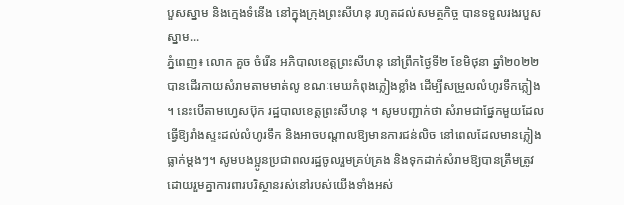បួសស្នាម និងក្មេងទំនើង នៅក្នុងក្រុងព្រះសីហនុ រហូតដល់សមត្ថកិច្ច បានទទួលរងរបួសស្នាម...
ភ្នំពេញ៖ លោក គួច ចំរើន អភិបាលខេត្តព្រះសីហនុ នៅព្រឹកថ្ងៃទី២ ខែមិថុនា ឆ្នាំ២០២២ បានដើរកាយសំរាមតាមមាត់លូ ខណៈមេឃកំពុងភ្លៀងខ្លាំង ដើម្បីសម្រួលលំហូរទឹកភ្លៀង ។ នេះបើតាមហ្វេសប៊ុក រដ្ឋបាលខេត្តព្រះសីហនុ ។ សូមបញ្ជាក់ថា សំរាមជាផ្នែកមួយដែលធ្វើឱ្យរាំងស្ទះដល់លំហូរទឹក និងអាចបណ្តាលឱ្យមានការជន់លិច នៅពេលដែលមានភ្លៀងធ្លាក់ម្តងៗ។ សូមបងប្អូនប្រជាពលរដ្ឋចូលរួមគ្រប់គ្រង និងទុកដាក់សំរាមឱ្យបានត្រឹមត្រូវ ដោយរួមគ្នាការពារបរិស្ថានរស់នៅរបស់យើងទាំងអស់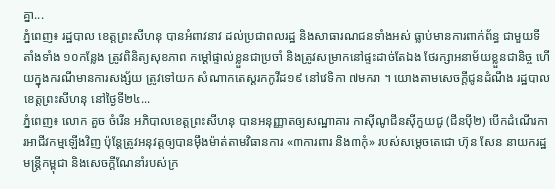គ្នា...
ភ្នំពេញ៖ រដ្ឋបាល ខេត្តព្រះសីហនុ បានអំពាវនាវ ដល់ប្រជាពលរដ្ឋ និងសាធារណជនទាំងអស់ ធ្លាប់មានការពាក់ព័ន្ធ ជាមួយទីតាំងទាំង ១០កន្លែង ត្រូវពិនិត្យសុខភាព កម្តៅផ្ទាល់ខ្លួនជាប្រចាំ និងត្រូវសម្រាកនៅផ្ទះដាច់តែឯង ថែរក្សាអនាម័យខ្លួនជានិច្ច ហើយក្នុងករណីមានការសង្ស័យ ត្រូវទៅយក សំណាកតេស្តរកកូវីដ១៩ នៅវេទិកា ៧មករា ។ យោងតាមសេចក្ដីជូនដំណឹង រដ្ឋបាលខេត្តព្រះសីហនុ នៅថ្ងៃទី២៤...
ភ្នំពេញ៖ លោក គួច ចំរើន អភិបាលខេត្តព្រះសីហនុ បានអនុញ្ញាតឲ្យសណ្ឋាគារ កាស៊ីណូជីនស៊ីកួយជូ (ជីនប៉ី២) បើកដំណើរការអាជីវកម្មឡើងវិញ ប៉ុន្តែត្រូវអនុវត្តឲ្យបានម៉ឹងម៉ាត់តាមវិធានការ «៣ការពារ និង៣កុំ» របស់សម្តេចតេជោ ហ៊ុន សែន នាយករដ្ឋមន្ត្រីកម្ពុជា និងសេចក្តីណែនាំរបស់ក្រ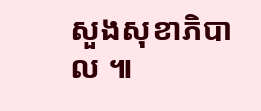សួងសុខាភិបាល ៕